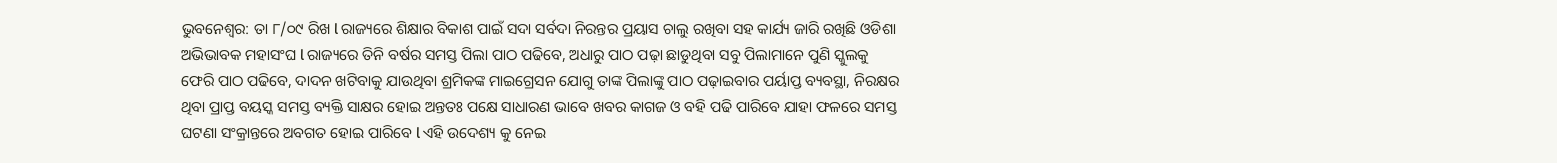ଭୁବନେଶ୍ୱର: ତା ୮/୦୯ ରିଖ l ରାଜ୍ୟରେ ଶିକ୍ଷାର ବିକାଶ ପାଇଁ ସଦା ସର୍ବଦା ନିରନ୍ତର ପ୍ରୟାସ ଚାଲୁ ରଖିବା ସହ କାର୍ଯ୍ୟ ଜାରି ରଖିଛି ଓଡିଶା ଅଭିଭାବକ ମହାସଂଘ l ରାଜ୍ୟରେ ତିନି ବର୍ଷର ସମସ୍ତ ପିଲା ପାଠ ପଢିବେ, ଅଧାରୁ ପାଠ ପଢ଼ା ଛାଡୁଥିବା ସବୁ ପିଲାମାନେ ପୁଣି ସ୍କୁଲକୁ ଫେରି ପାଠ ପଢିବେ, ଦାଦନ ଖଟିବାକୁ ଯାଉଥିବା ଶ୍ରମିକଙ୍କ ମାଇଗ୍ରେସନ ଯୋଗୁ ତାଙ୍କ ପିଲାଙ୍କୁ ପାଠ ପଢ଼ାଇବାର ପର୍ୟାପ୍ତ ବ୍ୟବସ୍ଥା, ନିରକ୍ଷର ଥିବା ପ୍ରାପ୍ତ ବୟସ୍କ ସମସ୍ତ ବ୍ୟକ୍ତି ସାକ୍ଷର ହୋଇ ଅନ୍ତତଃ ପକ୍ଷେ ସାଧାରଣ ଭାବେ ଖବର କାଗଜ ଓ ବହି ପଢି ପାରିବେ ଯାହା ଫଳରେ ସମସ୍ତ ଘଟଣା ସଂକ୍ରାନ୍ତରେ ଅବଗତ ହୋଇ ପାରିବେ l ଏହି ଉଦେଶ୍ୟ କୁ ନେଇ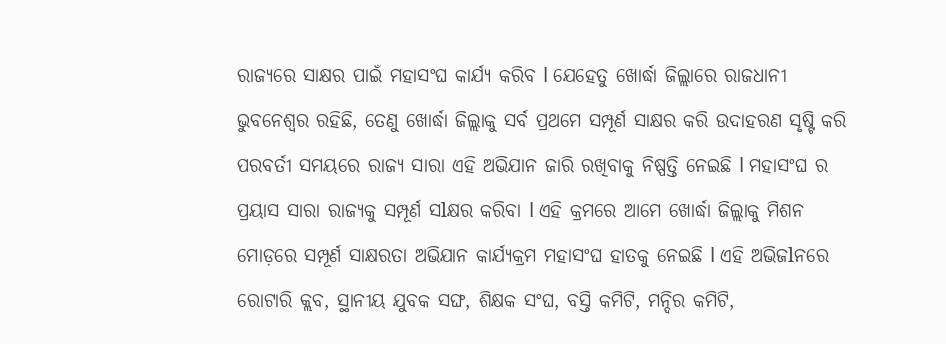ରାଜ୍ୟରେ ସାକ୍ଷର ପାଇଁ ମହାସଂଘ କାର୍ଯ୍ୟ କରିବ l ଯେହେତୁ ଖୋର୍ଦ୍ଧା ଜିଲ୍ଲାରେ ରାଜଧାନୀ ଭୁବନେଶ୍ୱର ରହିଛି, ତେଣୁ ଖୋର୍ଦ୍ଧା ଜିଲ୍ଲାକୁ ସର୍ବ ପ୍ରଥମେ ସମ୍ପୂର୍ଣ ସାକ୍ଷର କରି ଉଦାହରଣ ସୃଷ୍ଟି କରି ପରବର୍ତୀ ସମୟରେ ରାଜ୍ୟ ସାରା ଏହି ଅଭିଯାନ ଜାରି ରଖିବାକୁ ନିଷ୍ପତ୍ତି ନେଇଛି l ମହାସଂଘ ର ପ୍ରୟାସ ସାରା ରାଜ୍ୟକୁ ସମ୍ପୂର୍ଣ ସlକ୍ଷର କରିବା l ଏହି କ୍ରମରେ ଆମେ ଖୋର୍ଦ୍ଧା ଜିଲ୍ଲାକୁ ମିଶନ ମୋଡ଼ରେ ସମ୍ପୂର୍ଣ ସାକ୍ଷରତା ଅଭିଯାନ କାର୍ଯ୍ୟକ୍ରମ ମହାସଂଘ ହାତକୁ ନେଇଛି l ଏହି ଅଭିଜlନରେ ରୋଟାରି କ୍ଲବ, ସ୍ଥାନୀୟ ଯୁବକ ସଙ୍ଘ, ଶିକ୍ଷକ ସଂଘ, ବସ୍ତି କମିଟି, ମନ୍ଦିର କମିଟି,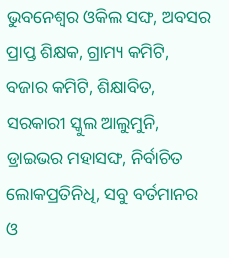ଭୁବନେଶ୍ୱର ଓକିଲ ସଙ୍ଘ, ଅବସର ପ୍ରାପ୍ତ ଶିକ୍ଷକ, ଗ୍ରାମ୍ୟ କମିଟି, ବଜାର କମିଟି, ଶିକ୍ଷାବିତ, ସରକାରୀ ସ୍କୁଲ ଆଲୁମୁନି, ଡ୍ରାଇଭର ମହାସଙ୍ଘ, ନିର୍ବାଚିତ ଲୋକପ୍ରତିନିଧି, ସବୁ ବର୍ତମାନର ଓ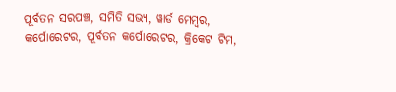ପୂର୍ବତନ ସରପଞ୍ଚ, ସମିତି ସଭ୍ୟ, ୱାର୍ଡ ମେମ୍ବର, କର୍ପୋରେଟର, ପୂର୍ବତନ କର୍ପୋରେଟର, କ୍ରିକେଟ ଟିମ,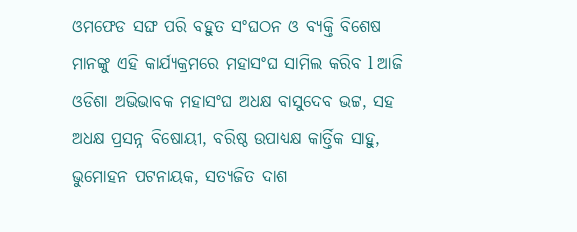ଓମଫେଡ ସଙ୍ଘ ପରି ବହୁତ ସଂଘଠନ ଓ ବ୍ୟକ୍ତି ବିଶେଷ ମାନଙ୍କୁ ଏହି କାର୍ଯ୍ୟକ୍ରମରେ ମହାସଂଘ ସାମିଲ କରିବ l ଆଜି ଓଡିଶା ଅଭିଭାବକ ମହାସଂଘ ଅଧକ୍ଷ ବାସୁଦେବ ଭଟ୍ଟ, ସହ ଅଧକ୍ଷ ପ୍ରସନ୍ନ ବିଷୋୟୀ, ବରିଷ୍ଠ ଉପାଧ୍ୟକ୍ଷ କାର୍ତ୍ତିକ ସାହୁ, ଭୁମୋହନ ପଟନାୟକ, ସତ୍ୟଜିତ ଦାଶ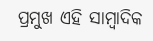ପ୍ରମୁଖ ଏହି ସାମ୍ବାଦିକ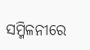ସମ୍ମିଳନୀରେ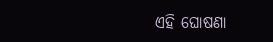ଏହି ଘୋଷଣା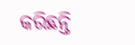କରିଛନ୍ତି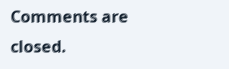Comments are closed.